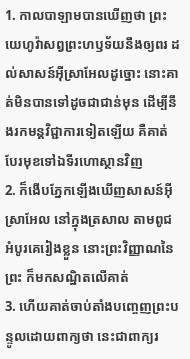1. កាលបាឡាមបានឃើញថា ព្រះយេហូវ៉ាសព្វព្រះហឫទ័យនឹងឲ្យពរ ដល់សាសន៍អ៊ីស្រាអែលដូច្នោះ នោះគាត់មិនបានទៅដូចជាជាន់មុន ដើម្បីនឹងរកមន្តវិជ្ជាការទៀតឡើយ គឺគាត់បែរមុខទៅឯទីរហោស្ថានវិញ
2. ក៏ងើបភ្នែកឡើងឃើញសាសន៍អ៊ីស្រាអែល នៅក្នុងត្រសាល តាមពូជអំបូរគេរៀងខ្លួន នោះព្រះវិញ្ញាណនៃព្រះ ក៏មកសណ្ឋិតលើគាត់
3. ហើយគាត់ចាប់តាំងបញ្ចេញព្រះបន្ទូលដោយពាក្យថា នេះជាពាក្យរ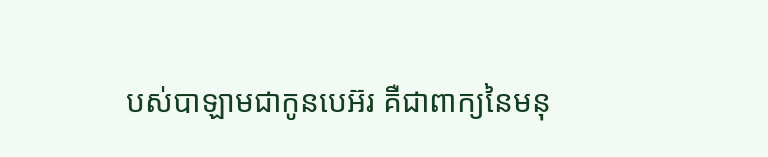បស់បាឡាមជាកូនបេអ៊រ គឺជាពាក្យនៃមនុ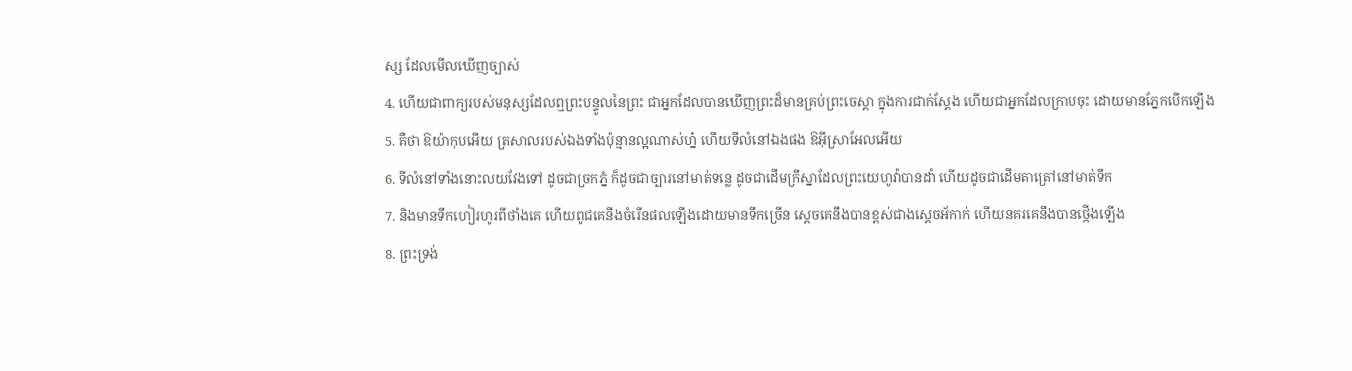ស្ស ដែលមើលឃើញច្បាស់
4. ហើយជាពាក្យរបស់មនុស្សដែលឮព្រះបន្ទូលនៃព្រះ ជាអ្នកដែលបានឃើញព្រះដ៏មានគ្រប់ព្រះចេស្តា ក្នុងការជាក់ស្តែង ហើយជាអ្នកដែលក្រាបចុះ ដោយមានភ្នែកបើកឡើង
5. គឺថា ឱយ៉ាកុបអើយ ត្រសាលរបស់ឯងទាំងប៉ុន្មានល្អណាស់ហ្ន៎ ហើយទីលំនៅឯងផង ឱអ៊ីស្រាអែលអើយ
6. ទីលំនៅទាំងនោះលយវែងទៅ ដូចជាច្រកភ្នំ ក៏ដូចជាច្បារនៅមាត់ទន្លេ ដូចជាដើមក្រឹស្នាដែលព្រះយេហូវ៉ាបានដាំ ហើយដូចជាដើមតាត្រៅនៅមាត់ទឹក
7. និងមានទឹកហៀរហូរពីថាំងគេ ហើយពូជគេនឹងចំរើនផលឡើងដោយមានទឹកច្រើន ស្តេចគេនឹងបានខ្ពស់ជាងស្តេចអ័កាក់ ហើយនគរគេនឹងបានថ្កើងឡើង
8. ព្រះទ្រង់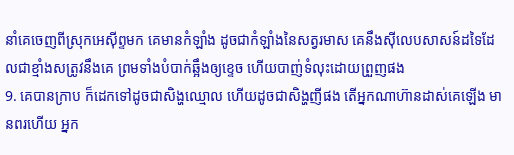នាំគេចេញពីស្រុកអេស៊ីព្ទមក គេមានកំឡាំង ដូចជាកំឡាំងនៃសត្វរមាស គេនឹងស៊ីលេបសាសន៍ដទៃដែលជាខ្មាំងសត្រូវនឹងគេ ព្រមទាំងបំបាក់ឆ្អឹងឲ្យខ្ទេច ហើយបាញ់ទំលុះដោយព្រួញផង
9. គេបានក្រាប ក៏ដេកទៅដូចជាសិង្ហឈ្មោល ហើយដូចជាសិង្ហញីផង តើអ្នកណាហ៊ានដាស់គេឡើង មានពរហើយ អ្នក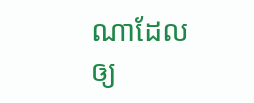ណាដែលឲ្យ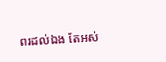ពរដល់ឯង តែអស់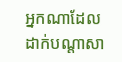អ្នកណាដែលដាក់បណ្តាសា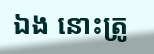ឯង នោះត្រូ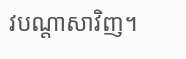វបណ្តាសាវិញ។